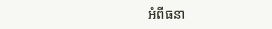អំពីធនា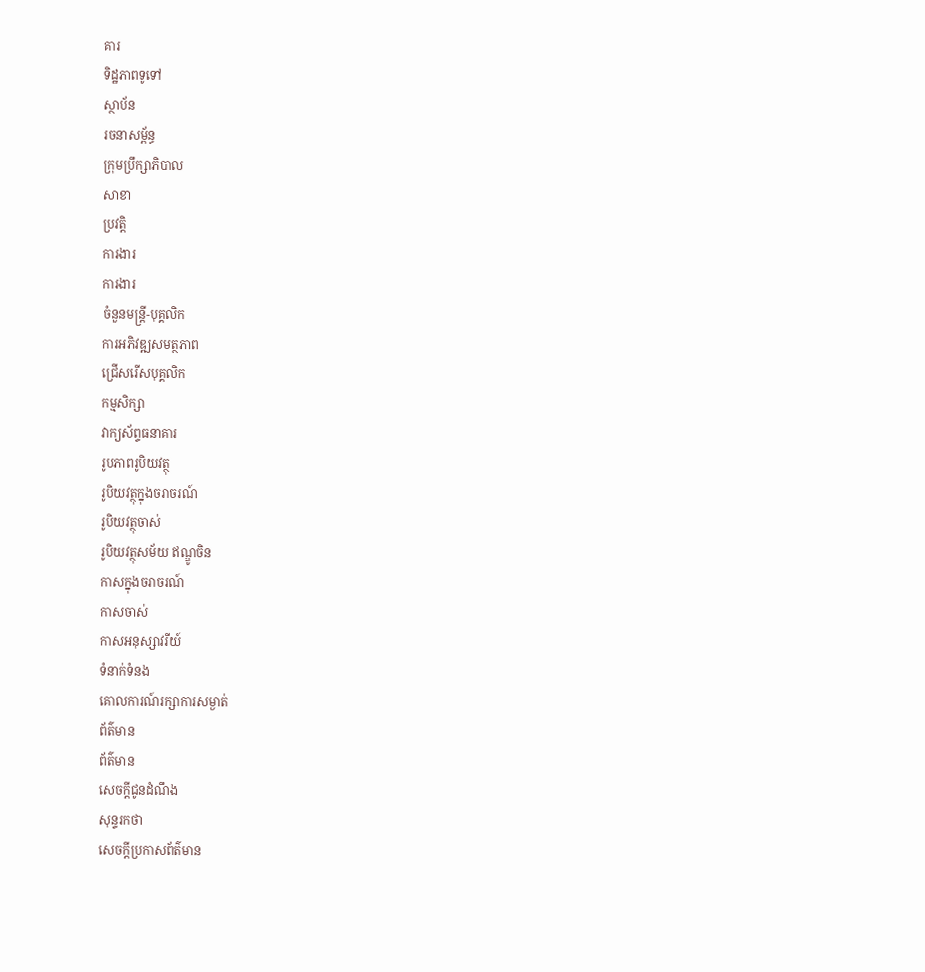គារ
ទិដ្ឋភាពទូទៅ
ស្ថាប័ន
រចនាសម្ព័ន្ធ
ក្រុមប្រឹក្សាភិបាល
សាខា
ប្រវត្តិ
ការងារ
ការងារ
ចំនួនមន្ត្រី-បុគ្គលិក
ការអភិវឌ្ឍសមត្ថភាព
ជ្រើសរើសបុគ្គលិក
កម្មសិក្សា
វាក្យស័ព្ទធនាគារ
រូបភាពរូបិយវត្ថុ
រូបិយវត្ថុក្នុងចរាចរណ៍
រូបិយវត្ថុចាស់
រូបិយវត្ថុសម័យ ឥណ្ឌូចិន
កាសក្នុងចរាចរណ៍
កាសចាស់
កាសអនុស្សាវរីយ៍
ទំនាក់ទំនង
គោលការណ៍រក្សាការសម្ងាត់
ព័ត៌មាន
ព័ត៌មាន
សេចក្តីជូនដំណឹង
សុន្ទរកថា
សេចក្តីប្រកាសព័ត៌មាន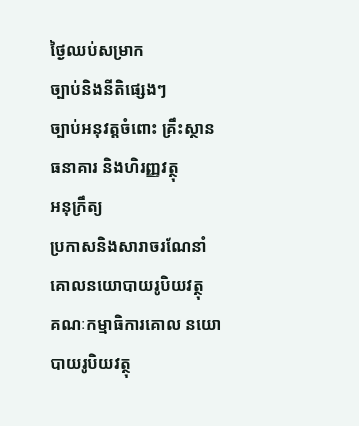ថ្ងៃឈប់សម្រាក
ច្បាប់និងនីតិផ្សេងៗ
ច្បាប់អនុវត្តចំពោះ គ្រឹះស្ថានធនាគារ និងហិរញ្ញវត្ថុ
អនុក្រឹត្យ
ប្រកាសនិងសារាចរណែនាំ
គោលនយោបាយរូបិយវត្ថុ
គណៈកម្មាធិការគោល នយោបាយរូបិយវត្ថុ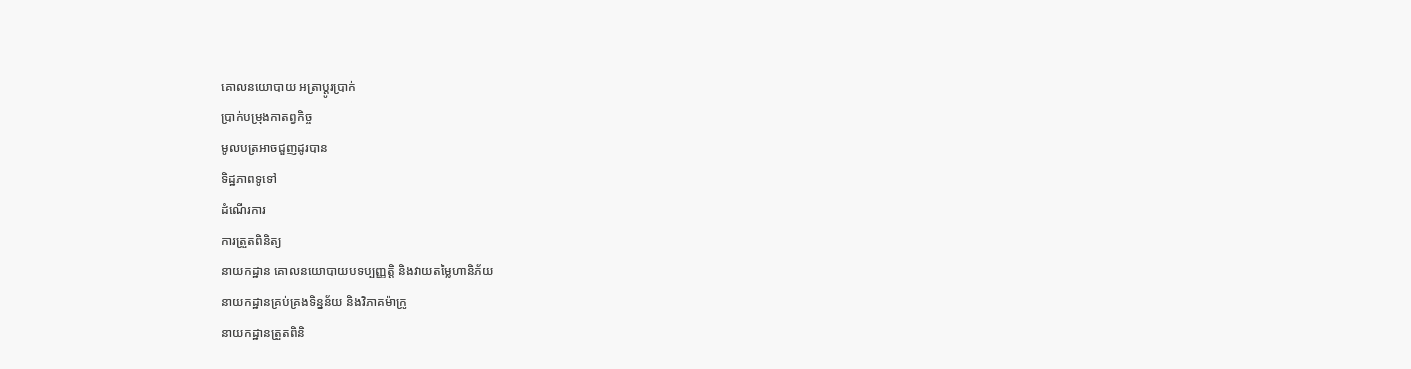គោលនយោបាយ អត្រាប្តូរប្រាក់
ប្រាក់បម្រុងកាតព្វកិច្ច
មូលបត្រអាចជួញដូរបាន
ទិដ្ឋភាពទូទៅ
ដំណើរការ
ការត្រួតពិនិត្យ
នាយកដ្ឋាន គោលនយោបាយបទប្បញ្ញត្តិ និងវាយតម្លៃហានិភ័យ
នាយកដ្ឋានគ្រប់គ្រងទិន្នន័យ និងវិភាគម៉ាក្រូ
នាយកដ្ឋានត្រួតពិនិ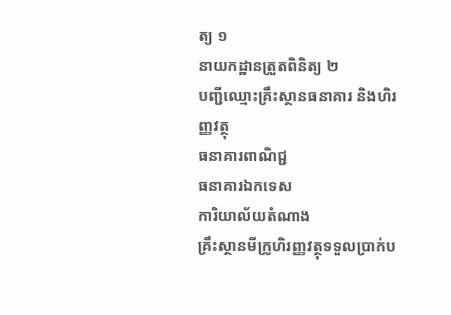ត្យ ១
នាយកដ្ឋានត្រួតពិនិត្យ ២
បញ្ជីឈ្មោះគ្រឹះស្ថានធនាគារ និងហិរញ្ញវត្ថុ
ធនាគារពាណិជ្ជ
ធនាគារឯកទេស
ការិយាល័យតំណាង
គ្រឹះស្ថានមីក្រូហិរញ្ញវត្ថុទទួលប្រាក់ប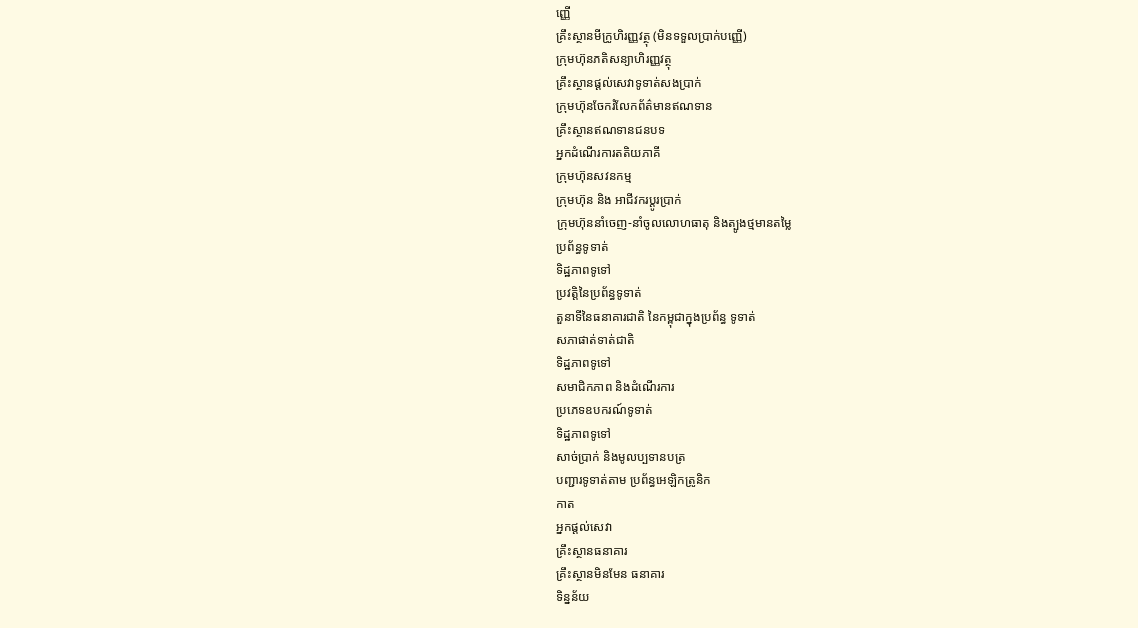ញ្ញើ
គ្រឹះស្ថានមីក្រូហិរញ្ញវត្ថុ (មិនទទួលប្រាក់បញ្ញើ)
ក្រុមហ៊ុនភតិសន្យាហិរញ្ញវត្ថុ
គ្រឹះស្ថានផ្ដល់សេវាទូទាត់សងប្រាក់
ក្រុមហ៊ុនចែករំលែកព័ត៌មានឥណទាន
គ្រឹះស្ថានឥណទានជនបទ
អ្នកដំណើរការតតិយភាគី
ក្រុមហ៊ុនសវនកម្ម
ក្រុមហ៊ុន និង អាជីវករប្តូរប្រាក់
ក្រុមហ៊ុននាំចេញ-នាំចូលលោហធាតុ និងត្បូងថ្មមានតម្លៃ
ប្រព័ន្ធទូទាត់
ទិដ្ឋភាពទូទៅ
ប្រវត្តិនៃប្រព័ន្ធទូទាត់
តួនាទីនៃធនាគារជាតិ នៃកម្ពុជាក្នុងប្រព័ន្ធ ទូទាត់
សភាផាត់ទាត់ជាតិ
ទិដ្ឋភាពទូទៅ
សមាជិកភាព និងដំណើរការ
ប្រភេទឧបករណ៍ទូទាត់
ទិដ្ឋភាពទូទៅ
សាច់ប្រាក់ និងមូលប្បទានបត្រ
បញ្ជារទូទាត់តាម ប្រព័ន្ធអេឡិកត្រូនិក
កាត
អ្នកផ្តល់សេវា
គ្រឹះស្ថានធនាគារ
គ្រឹះស្ថានមិនមែន ធនាគារ
ទិន្នន័យ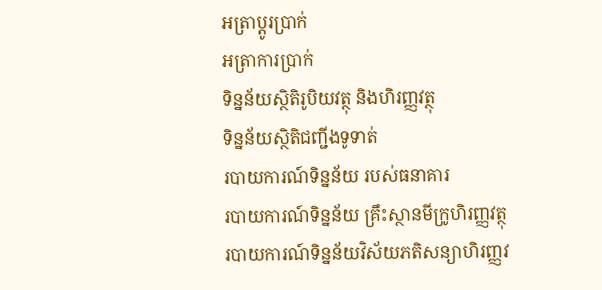អត្រាប្តូរបា្រក់
អត្រាការប្រាក់
ទិន្នន័យស្ថិតិរូបិយវត្ថុ និងហិរញ្ញវត្ថុ
ទិន្នន័យស្ថិតិជញ្ជីងទូទាត់
របាយការណ៍ទិន្នន័យ របស់ធនាគារ
របាយការណ៍ទិន្នន័យ គ្រឹះស្ថានមីក្រូហិរញ្ញវត្ថុ
របាយការណ៍ទិន្នន័យវិស័យភតិសន្យាហិរញ្ញវ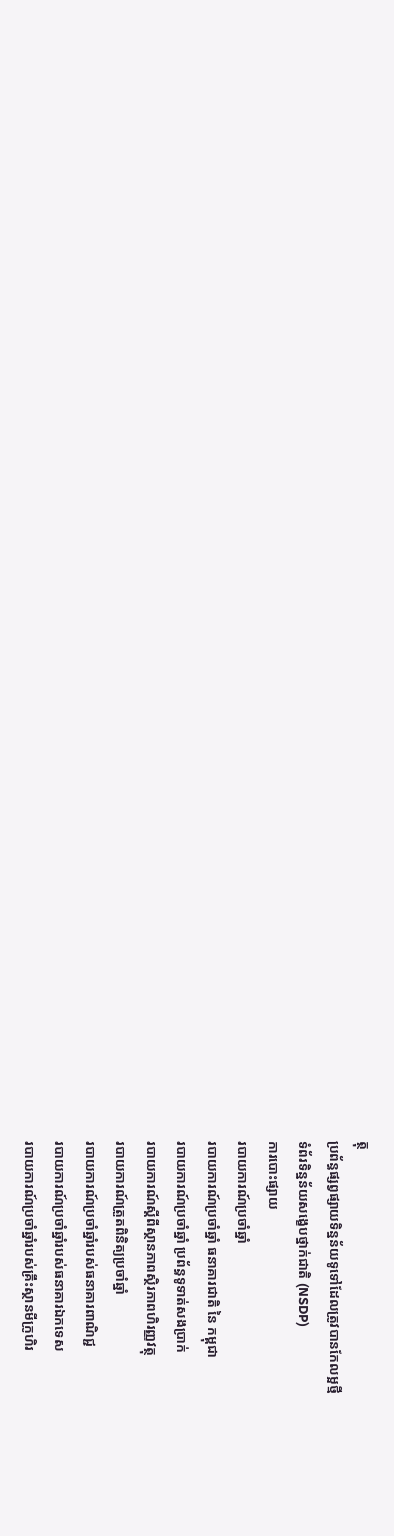ត្ថុ
ប្រព័ន្ធផ្សព្វផ្សាយទិន្នន័យទូទៅដែលត្រូវបានកែលម្អថ្មី
ទំព័រទិន្នន័យសង្ខេបថ្នាក់ជាតិ (NSDP)
ការបោះផ្សាយ
របាយការណ៍ប្រចាំឆ្នាំ
របាយការណ៍ប្រចាំឆ្នាំ ធនាគារជាតិ នៃ កម្ពុជា
របាយការណ៍ប្រចាំឆ្នាំ ប្រព័ន្ធទូទាត់សងប្រាក់
របាយការណ៍ស្តីពីស្ថានភាពស្ថិរភាពហិរញ្ញវត្ថុ
របាយការណ៍ត្រួតពិនិត្យប្រចាំឆ្នាំ
របាយការណ៍ប្រចាំឆ្នាំរបស់ធនាគារពាណិជ្ជ
របាយការណ៍ប្រចាំឆ្នាំរបស់ធនាគារឯកទេស
របាយការណ៍ប្រចាំឆ្នាំរបស់គ្រឹះស្ថានមីក្រូហិរ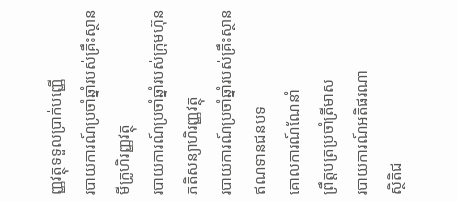ញ្ញវត្ថុទទួលប្រាក់បញ្ញើ
របាយការណ៍ប្រចាំឆ្នាំរបស់គ្រឹះស្ថានមីក្រូហិរញ្ញវត្ថុ
របាយការណ៍ប្រចាំឆ្នាំរបស់ក្រុមហ៊ុនភតិសន្យាហិរញ្ញវត្ថុ
របាយការណ៍ប្រចាំឆ្នាំរបស់គ្រឹះស្ថានឥណទានជនបទ
គោលការណ៍ណែនាំ
ព្រឹត្តបត្រប្រចាំត្រីមាស
របាយការណ៍អតិផរណា
ស្ថិតិជ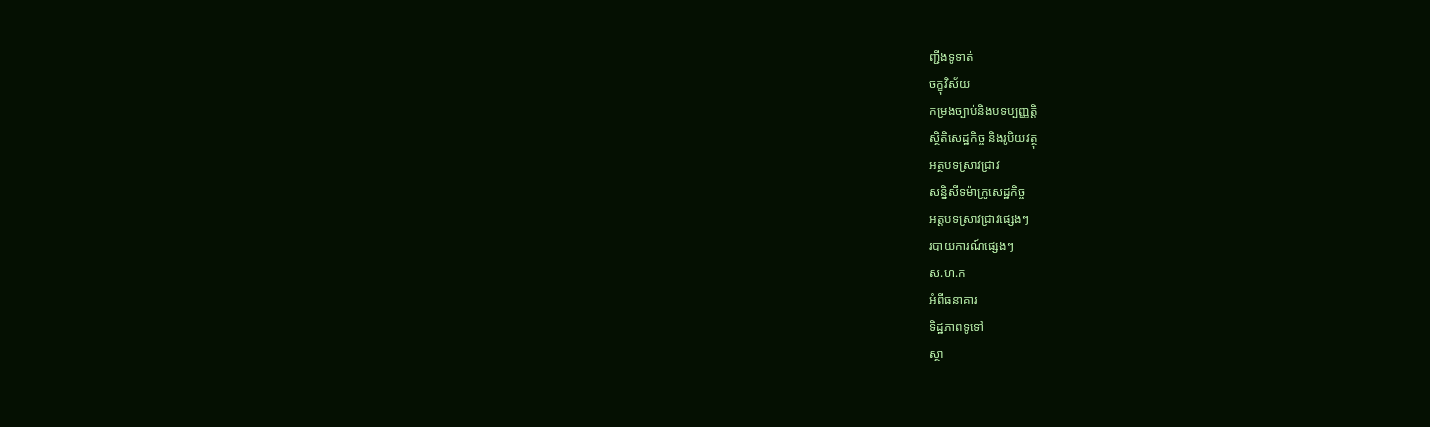ញ្ជីងទូទាត់
ចក្ខុវិស័យ
កម្រងច្បាប់និងបទប្បញ្ញត្តិ
ស្ថិតិសេដ្ឋកិច្ច និងរូបិយវត្ថុ
អត្ថបទស្រាវជ្រាវ
សន្និសីទម៉ាក្រូសេដ្ឋកិច្ច
អត្តបទស្រាវជ្រាវផ្សេងៗ
របាយការណ៍ផ្សេងៗ
ស.ហ.ក
អំពីធនាគារ
ទិដ្ឋភាពទូទៅ
ស្ថា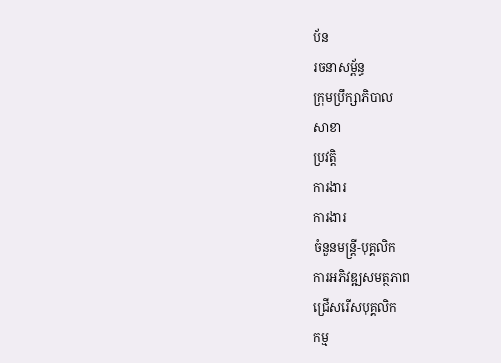ប័ន
រចនាសម្ព័ន្ធ
ក្រុមប្រឹក្សាភិបាល
សាខា
ប្រវត្តិ
ការងារ
ការងារ
ចំនួនមន្ត្រី-បុគ្គលិក
ការអភិវឌ្ឍសមត្ថភាព
ជ្រើសរើសបុគ្គលិក
កម្ម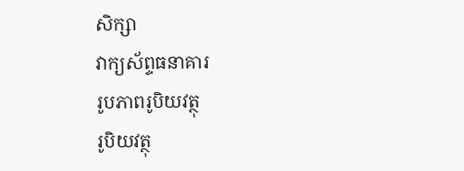សិក្សា
វាក្យស័ព្ទធនាគារ
រូបភាពរូបិយវត្ថុ
រូបិយវត្ថុ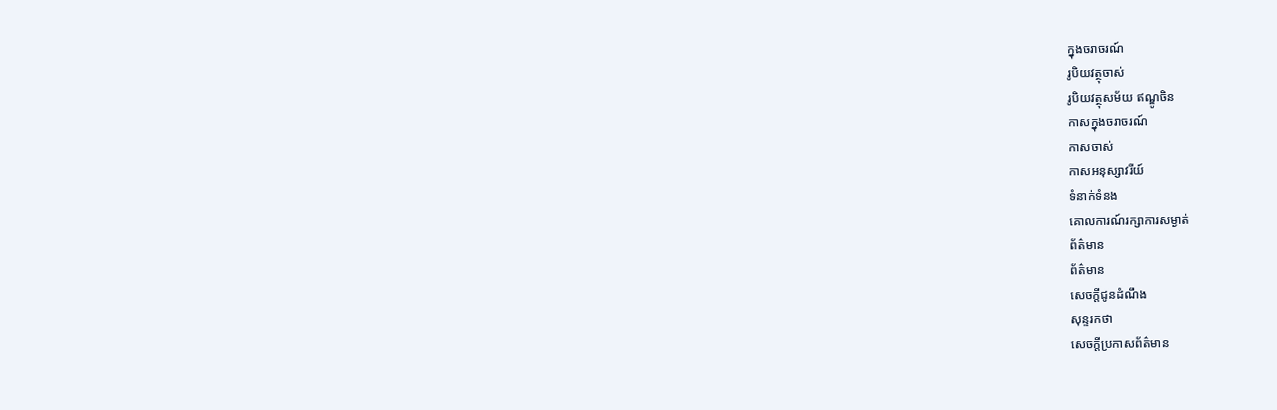ក្នុងចរាចរណ៍
រូបិយវត្ថុចាស់
រូបិយវត្ថុសម័យ ឥណ្ឌូចិន
កាសក្នុងចរាចរណ៍
កាសចាស់
កាសអនុស្សាវរីយ៍
ទំនាក់ទំនង
គោលការណ៍រក្សាការសម្ងាត់
ព័ត៌មាន
ព័ត៌មាន
សេចក្តីជូនដំណឹង
សុន្ទរកថា
សេចក្តីប្រកាសព័ត៌មាន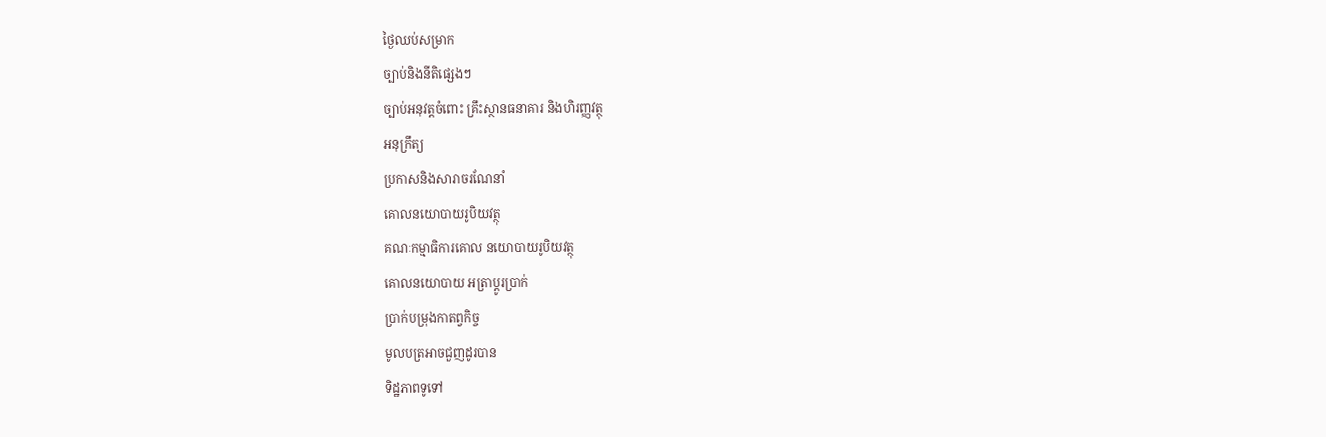ថ្ងៃឈប់សម្រាក
ច្បាប់និងនីតិផ្សេងៗ
ច្បាប់អនុវត្តចំពោះ គ្រឹះស្ថានធនាគារ និងហិរញ្ញវត្ថុ
អនុក្រឹត្យ
ប្រកាសនិងសារាចរណែនាំ
គោលនយោបាយរូបិយវត្ថុ
គណៈកម្មាធិការគោល នយោបាយរូបិយវត្ថុ
គោលនយោបាយ អត្រាប្តូរប្រាក់
ប្រាក់បម្រុងកាតព្វកិច្ច
មូលបត្រអាចជួញដូរបាន
ទិដ្ឋភាពទូទៅ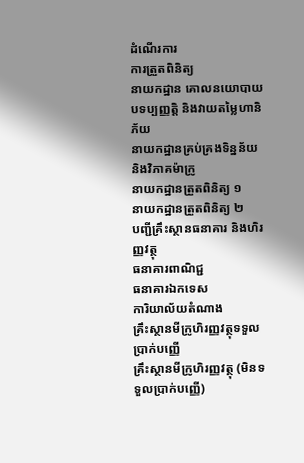ដំណើរការ
ការត្រួតពិនិត្យ
នាយកដ្ឋាន គោលនយោបាយបទប្បញ្ញត្តិ និងវាយតម្លៃហានិភ័យ
នាយកដ្ឋានគ្រប់គ្រងទិន្នន័យ និងវិភាគម៉ាក្រូ
នាយកដ្ឋានត្រួតពិនិត្យ ១
នាយកដ្ឋានត្រួតពិនិត្យ ២
បញ្ជីគ្រឹះស្ថានធនាគារ និងហិរញ្ញវត្ថុ
ធនាគារពាណិជ្ជ
ធនាគារឯកទេស
ការិយាល័យតំណាង
គ្រឹះស្ថានមីក្រូហិរញ្ញវត្ថុទទួលប្រាក់បញ្ញើ
គ្រឹះស្ថានមីក្រូហិរញ្ញវត្ថុ (មិនទទួលប្រាក់បញ្ញើ)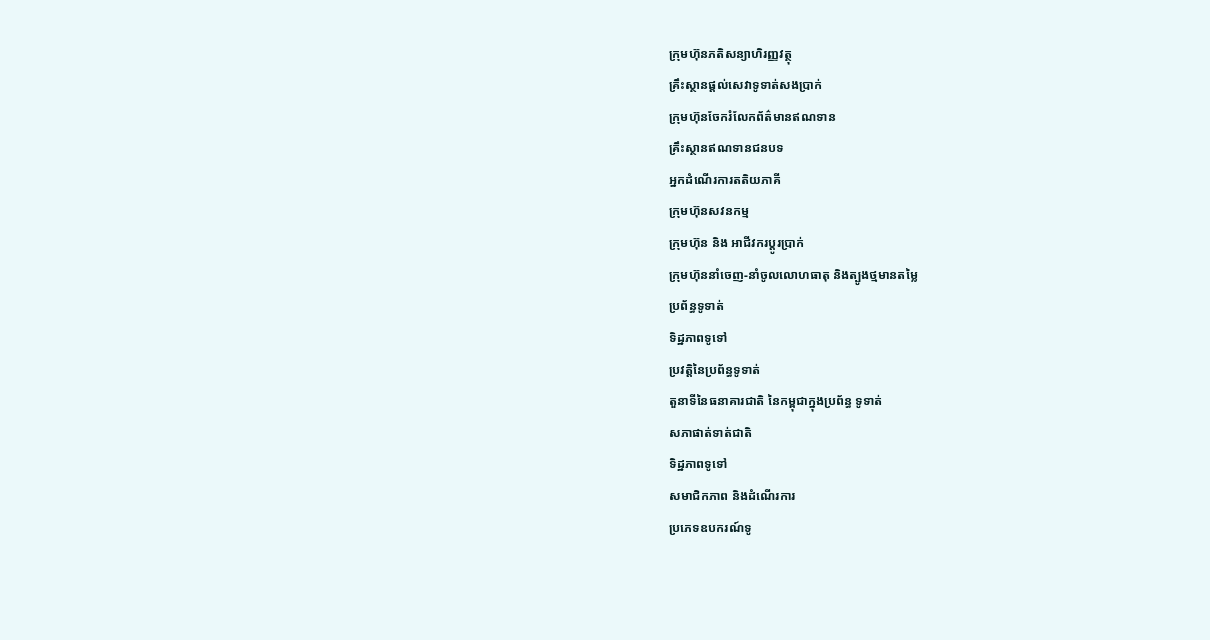ក្រុមហ៊ុនភតិសន្យាហិរញ្ញវត្ថុ
គ្រឹះស្ថានផ្ដល់សេវាទូទាត់សងប្រាក់
ក្រុមហ៊ុនចែករំលែកព័ត៌មានឥណទាន
គ្រឹះស្ថានឥណទានជនបទ
អ្នកដំណើរការតតិយភាគី
ក្រុមហ៊ុនសវនកម្ម
ក្រុមហ៊ុន និង អាជីវករប្តូរប្រាក់
ក្រុមហ៊ុននាំចេញ-នាំចូលលោហធាតុ និងត្បូងថ្មមានតម្លៃ
ប្រព័ន្ធទូទាត់
ទិដ្ឋភាពទូទៅ
ប្រវត្តិនៃប្រព័ន្ធទូទាត់
តួនាទីនៃធនាគារជាតិ នៃកម្ពុជាក្នុងប្រព័ន្ធ ទូទាត់
សភាផាត់ទាត់ជាតិ
ទិដ្ឋភាពទូទៅ
សមាជិកភាព និងដំណើរការ
ប្រភេទឧបករណ៍ទូ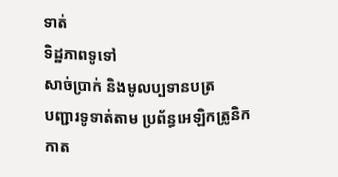ទាត់
ទិដ្ឋភាពទូទៅ
សាច់ប្រាក់ និងមូលប្បទានបត្រ
បញ្ជារទូទាត់តាម ប្រព័ន្ធអេឡិកត្រូនិក
កាត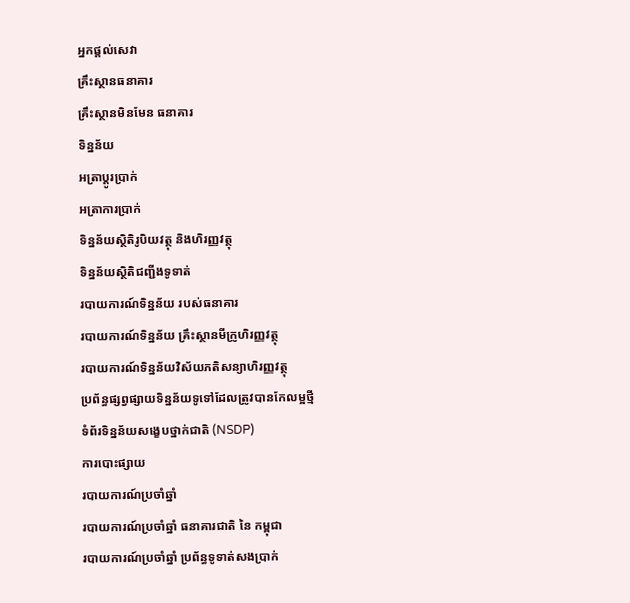អ្នកផ្តល់សេវា
គ្រឹះស្ថានធនាគារ
គ្រឹះស្ថានមិនមែន ធនាគារ
ទិន្នន័យ
អត្រាប្តូរបា្រក់
អត្រាការប្រាក់
ទិន្នន័យស្ថិតិរូបិយវត្ថុ និងហិរញ្ញវត្ថុ
ទិន្នន័យស្ថិតិជញ្ជីងទូទាត់
របាយការណ៍ទិន្នន័យ របស់ធនាគារ
របាយការណ៍ទិន្នន័យ គ្រឹះស្ថានមីក្រូហិរញ្ញវត្ថុ
របាយការណ៍ទិន្នន័យវិស័យភតិសន្យាហិរញ្ញវត្ថុ
ប្រព័ន្ធផ្សព្វផ្សាយទិន្នន័យទូទៅដែលត្រូវបានកែលម្អថ្មី
ទំព័រទិន្នន័យសង្ខេបថ្នាក់ជាតិ (NSDP)
ការបោះផ្សាយ
របាយការណ៍ប្រចាំឆ្នាំ
របាយការណ៍ប្រចាំឆ្នាំ ធនាគារជាតិ នៃ កម្ពុជា
របាយការណ៍ប្រចាំឆ្នាំ ប្រព័ន្ធទូទាត់សងប្រាក់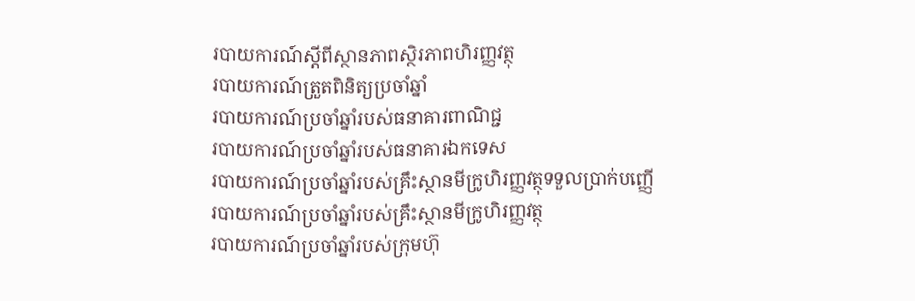របាយការណ៍ស្តីពីស្ថានភាពស្ថិរភាពហិរញ្ញវត្ថុ
របាយការណ៍ត្រួតពិនិត្យប្រចាំឆ្នាំ
របាយការណ៍ប្រចាំឆ្នាំរបស់ធនាគារពាណិជ្ជ
របាយការណ៍ប្រចាំឆ្នាំរបស់ធនាគារឯកទេស
របាយការណ៍ប្រចាំឆ្នាំរបស់គ្រឹះស្ថានមីក្រូហិរញ្ញវត្ថុទទួលប្រាក់បញ្ញើ
របាយការណ៍ប្រចាំឆ្នាំរបស់គ្រឹះស្ថានមីក្រូហិរញ្ញវត្ថុ
របាយការណ៍ប្រចាំឆ្នាំរបស់ក្រុមហ៊ុ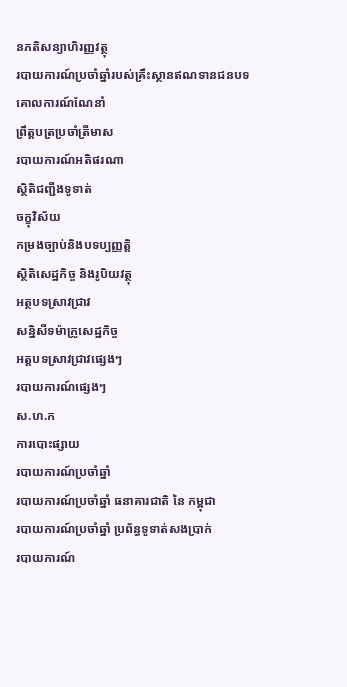នភតិសន្យាហិរញ្ញវត្ថុ
របាយការណ៍ប្រចាំឆ្នាំរបស់គ្រឹះស្ថានឥណទានជនបទ
គោលការណ៍ណែនាំ
ព្រឹត្តបត្រប្រចាំត្រីមាស
របាយការណ៍អតិផរណា
ស្ថិតិជញ្ជីងទូទាត់
ចក្ខុវិស័យ
កម្រងច្បាប់និងបទប្បញ្ញត្តិ
ស្ថិតិសេដ្ឋកិច្ច និងរូបិយវត្ថុ
អត្ថបទស្រាវជ្រាវ
សន្និសីទម៉ាក្រូសេដ្ឋកិច្ច
អត្តបទស្រាវជ្រាវផ្សេងៗ
របាយការណ៍ផ្សេងៗ
ស.ហ.ក
ការបោះផ្សាយ
របាយការណ៍ប្រចាំឆ្នាំ
របាយការណ៍ប្រចាំឆ្នាំ ធនាគារជាតិ នៃ កម្ពុជា
របាយការណ៍ប្រចាំឆ្នាំ ប្រព័ន្ធទូទាត់សងប្រាក់
របាយការណ៍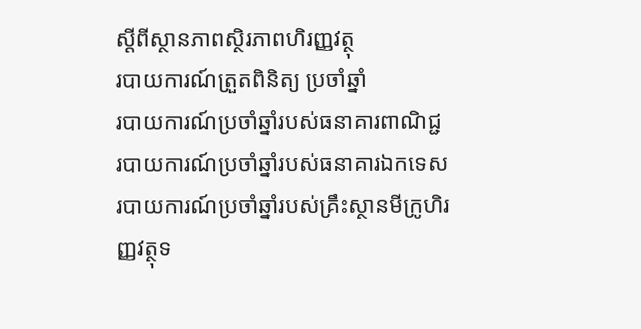ស្តីពីស្ថានភាពស្ថិរភាពហិរញ្ញវត្ថុ
របាយការណ៍ត្រួតពិនិត្យ ប្រចាំឆ្នាំ
របាយការណ៍ប្រចាំឆ្នាំរបស់ធនាគារពាណិជ្ជ
របាយការណ៍ប្រចាំឆ្នាំរបស់ធនាគារឯកទេស
របាយការណ៍ប្រចាំឆ្នាំរបស់គ្រឹះស្ថានមីក្រូហិរញ្ញវត្ថុទ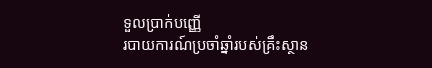ទួលប្រាក់បញ្ញើ
របាយការណ៍ប្រចាំឆ្នាំរបស់គ្រឹះស្ថាន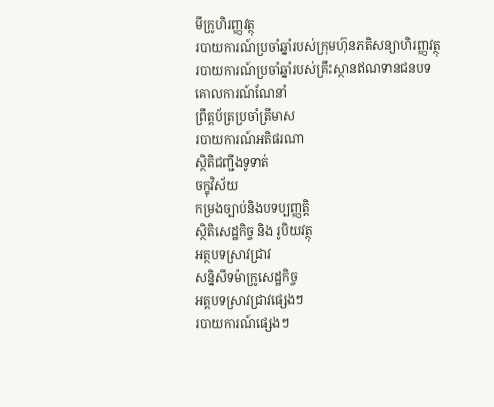មីក្រូហិរញ្ញវត្ថុ
របាយការណ៍ប្រចាំឆ្នាំរបស់ក្រុមហ៊ុនភតិសន្យាហិរញ្ញវត្ថុ
របាយការណ៍ប្រចាំឆ្នាំរបស់គ្រឹះស្ថានឥណទានជនបទ
គោលការណ៍ណែនាំ
ព្រឹត្តប័ត្រប្រចាំត្រីមាស
របាយការណ៍អតិផរណា
ស្ថិតិជញ្ជីងទូទាត់
ចក្ខុវិស័យ
កម្រងច្បាប់និងបទប្បញ្ញត្តិ
ស្ថិតិសេដ្ឋកិច្ច និង រូបិយវត្ថុ
អត្ថបទស្រាវជ្រាវ
សន្និសីទម៉ាក្រូសេដ្ឋកិច្ច
អត្តបទស្រាវជ្រាវផ្សេងៗ
របាយការណ៍ផ្សេងៗ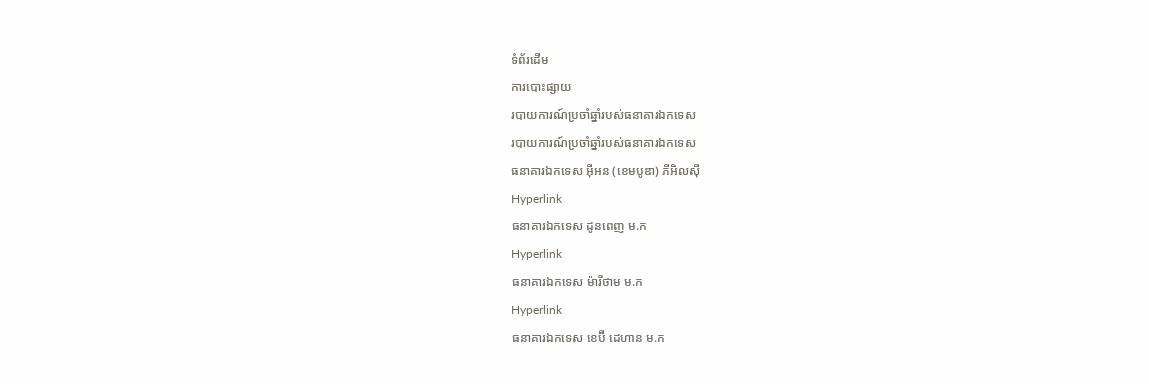ទំព័រដើម
ការបោះផ្សាយ
របាយការណ៍ប្រចាំឆ្នាំរបស់ធនាគារឯកទេស
របាយការណ៍ប្រចាំឆ្នាំរបស់ធនាគារឯកទេស
ធនាគារឯកទេស អ៊ីអន (ខេមបូឌា) ភីអិលស៊ី
Hyperlink
ធនាគារឯកទេស ដូនពេញ ម.ក
Hyperlink
ធនាគារឯកទេស ម៉ារីថាម ម.ក
Hyperlink
ធនាគារឯកទេស ខេប៊ី ដេហាន ម.ក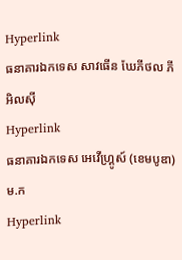Hyperlink
ធនាគារឯកទេស សាវធើន ឃែភីថល ភីអិលស៊ី
Hyperlink
ធនាគារឯកទេស អេវើហ្គ្រូស៍ (ខេមបូឌា) ម.ក
Hyperlink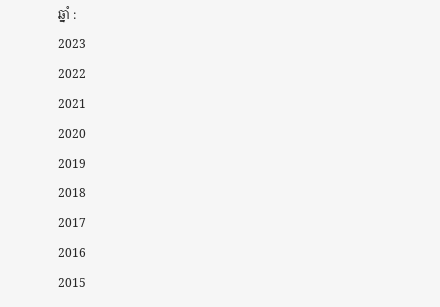ឆ្នាំ :
2023
2022
2021
2020
2019
2018
2017
2016
2015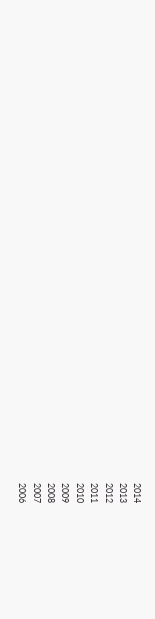2014
2013
2012
2011
2010
2009
2008
2007
2006